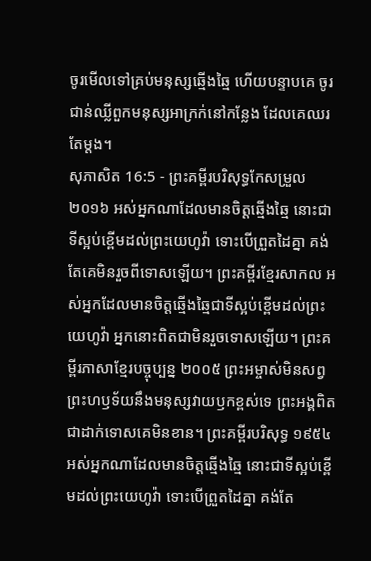ចូរមើលទៅគ្រប់មនុស្សឆ្មើងឆ្មៃ ហើយបន្ទាបគេ ចូរជាន់ឈ្លីពួកមនុស្សអាក្រក់នៅកន្លែង ដែលគេឈរតែម្តង។
សុភាសិត 16:5 - ព្រះគម្ពីរបរិសុទ្ធកែសម្រួល ២០១៦ អស់អ្នកណាដែលមានចិត្តឆ្មើងឆ្មៃ នោះជាទីស្អប់ខ្ពើមដល់ព្រះយេហូវ៉ា ទោះបើព្រួតដៃគ្នា គង់តែគេមិនរួចពីទោសឡើយ។ ព្រះគម្ពីរខ្មែរសាកល អស់អ្នកដែលមានចិត្តឆ្មើងឆ្មៃជាទីស្អប់ខ្ពើមដល់ព្រះយេហូវ៉ា អ្នកនោះពិតជាមិនរួចទោសឡើយ។ ព្រះគម្ពីរភាសាខ្មែរបច្ចុប្បន្ន ២០០៥ ព្រះអម្ចាស់មិនសព្វព្រះហឫទ័យនឹងមនុស្សវាយឫកខ្ពស់ទេ ព្រះអង្គពិតជាដាក់ទោសគេមិនខាន។ ព្រះគម្ពីរបរិសុទ្ធ ១៩៥៤ អស់អ្នកណាដែលមានចិត្តឆ្មើងឆ្មៃ នោះជាទីស្អប់ខ្ពើមដល់ព្រះយេហូវ៉ា ទោះបើព្រួតដៃគ្នា គង់តែ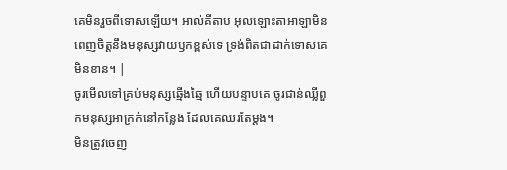គេមិនរួចពីទោសឡើយ។ អាល់គីតាប អុលឡោះតាអាឡាមិនពេញចិត្តនឹងមនុស្សវាយឫកខ្ពស់ទេ ទ្រង់ពិតជាដាក់ទោសគេមិនខាន។ |
ចូរមើលទៅគ្រប់មនុស្សឆ្មើងឆ្មៃ ហើយបន្ទាបគេ ចូរជាន់ឈ្លីពួកមនុស្សអាក្រក់នៅកន្លែង ដែលគេឈរតែម្តង។
មិនត្រូវចេញ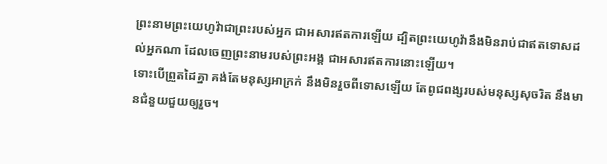ព្រះនាមព្រះយេហូវ៉ាជាព្រះរបស់អ្នក ជាអសារឥតការឡើយ ដ្បិតព្រះយេហូវ៉ានឹងមិនរាប់ជាឥតទោសដល់អ្នកណា ដែលចេញព្រះនាមរបស់ព្រះអង្គ ជាអសារឥតការនោះឡើយ។
ទោះបើព្រួតដៃគ្នា គង់តែមនុស្សអាក្រក់ នឹងមិនរួចពីទោសឡើយ តែពូជពង្សរបស់មនុស្សសុចរិត នឹងមានជំនួយជួយឲ្យរួច។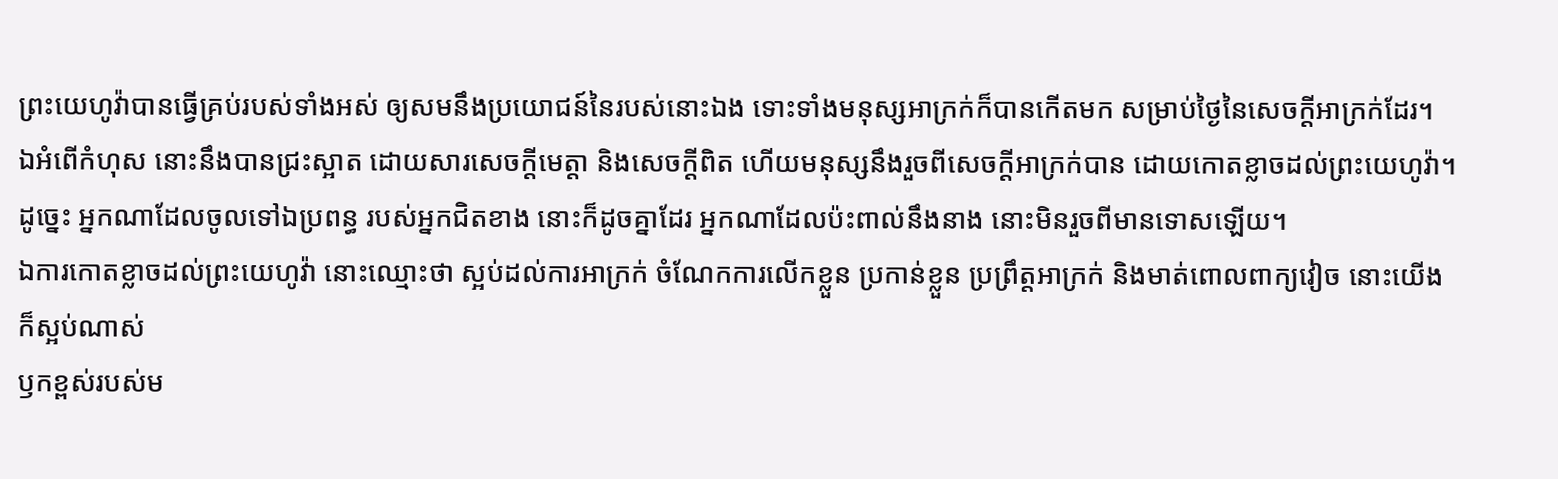ព្រះយេហូវ៉ាបានធ្វើគ្រប់របស់ទាំងអស់ ឲ្យសមនឹងប្រយោជន៍នៃរបស់នោះឯង ទោះទាំងមនុស្សអាក្រក់ក៏បានកើតមក សម្រាប់ថ្ងៃនៃសេចក្ដីអាក្រក់ដែរ។
ឯអំពើកំហុស នោះនឹងបានជ្រះស្អាត ដោយសារសេចក្ដីមេត្តា និងសេចក្ដីពិត ហើយមនុស្សនឹងរួចពីសេចក្ដីអាក្រក់បាន ដោយកោតខ្លាចដល់ព្រះយេហូវ៉ា។
ដូច្នេះ អ្នកណាដែលចូលទៅឯប្រពន្ធ របស់អ្នកជិតខាង នោះក៏ដូចគ្នាដែរ អ្នកណាដែលប៉ះពាល់នឹងនាង នោះមិនរួចពីមានទោសឡើយ។
ឯការកោតខ្លាចដល់ព្រះយេហូវ៉ា នោះឈ្មោះថា ស្អប់ដល់ការអាក្រក់ ចំណែកការលើកខ្លួន ប្រកាន់ខ្លួន ប្រព្រឹត្តអាក្រក់ និងមាត់ពោលពាក្យវៀច នោះយើងក៏ស្អប់ណាស់
ឫកខ្ពស់របស់ម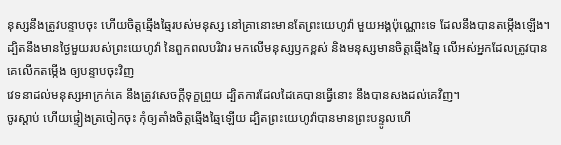នុស្សនឹងត្រូវបន្ទាបចុះ ហើយចិត្តឆ្មើងឆ្មៃរបស់មនុស្ស នៅគ្រានោះមានតែព្រះយេហូវ៉ា មួយអង្គប៉ុណ្ណោះទេ ដែលនឹងបានតម្កើងឡើង។
ដ្បិតនឹងមានថ្ងៃមួយរបស់ព្រះយេហូវ៉ា នៃពួកពលបរិវារ មកលើមនុស្សឫកខ្ពស់ និងមនុស្សមានចិត្តឆ្មើងឆ្មៃ លើអស់អ្នកដែលត្រូវបានគេលើកតម្កើង ឲ្យបន្ទាបចុះវិញ
វេទនាដល់មនុស្សអាក្រក់គេ នឹងត្រូវសេចក្ដីទុក្ខព្រួយ ដ្បិតការដែលដៃគេបានធ្វើនោះ នឹងបានសងដល់គេវិញ។
ចូរស្តាប់ ហើយផ្ទៀងត្រចៀកចុះ កុំឲ្យតាំងចិត្តឆ្មើងឆ្មៃឡើយ ដ្បិតព្រះយេហូវ៉ាបានមានព្រះបន្ទូលហើ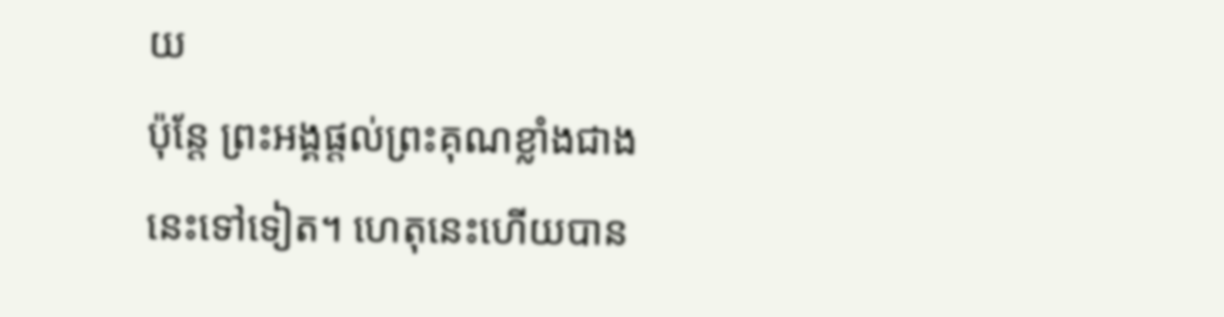យ
ប៉ុន្ដែ ព្រះអង្គផ្តល់ព្រះគុណខ្លាំងជាងនេះទៅទៀត។ ហេតុនេះហើយបាន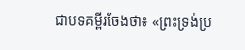ជាបទគម្ពីរចែងថា៖ «ព្រះទ្រង់ប្រ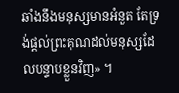ឆាំងនឹងមនុស្សមានអំនួត តែទ្រង់ផ្តល់ព្រះគុណដល់មនុស្សដែលបន្ទាបខ្លួនវិញ» ។